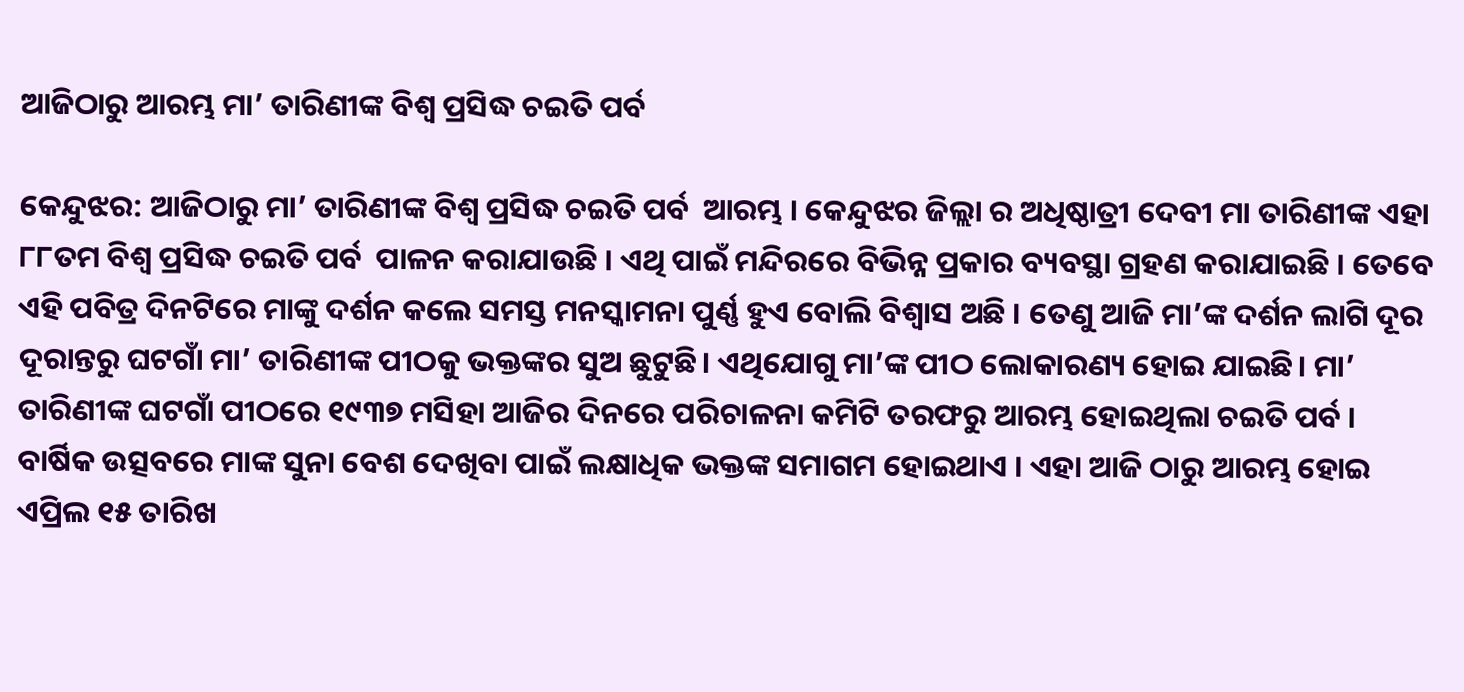ଆଜିଠାରୁ ଆରମ୍ଭ ମା’ ତାରିଣୀଙ୍କ ବିଶ୍ୱ ପ୍ରସିଦ୍ଧ ଚଇତି ପର୍ବ

କେନ୍ଦୁଝର: ଆଜିଠାରୁ ମା’ ତାରିଣୀଙ୍କ ବିଶ୍ୱ ପ୍ରସିଦ୍ଧ ଚଇତି ପର୍ବ  ଆରମ୍ଭ । କେନ୍ଦୁଝର ଜିଲ୍ଲା ର ଅଧିଷ୍ଠାତ୍ରୀ ଦେବୀ ମା ତାରିଣୀଙ୍କ ଏହା ୮୮ତମ ବିଶ୍ୱ ପ୍ରସିଦ୍ଧ ଚଇତି ପର୍ବ  ପାଳନ କରାଯାଉଛି । ଏଥି ପାଇଁ ମନ୍ଦିରରେ ବିଭିନ୍ନ ପ୍ରକାର ବ୍ୟବସ୍ଥା ଗ୍ରହଣ କରାଯାଇଛି । ତେବେ ଏହି ପବିତ୍ର ଦିନଟିରେ ମାଙ୍କୁ ଦର୍ଶନ କଲେ ସମସ୍ତ ମନସ୍କାମନା ପୁର୍ଣ୍ଣ ହୁଏ ବୋଲି ବିଶ୍ୱାସ ଅଛି । ତେଣୁ ଆଜି ମା’ଙ୍କ ଦର୍ଶନ ଲାଗି ଦୂର ଦୂରାନ୍ତରୁ ଘଟଗାଁ ମା’ ତାରିଣୀଙ୍କ ପୀଠକୁ ଭକ୍ତଙ୍କର ସୁଅ ଛୁଟୁଛି। ଏଥିଯୋଗୁ ମା’ଙ୍କ ପୀଠ ଲୋକାରଣ୍ୟ ହୋଇ ଯାଇଛି। ମା’ ତାରିଣୀଙ୍କ ଘଟଗାଁ ପୀଠରେ ୧୯୩୭ ମସିହା ଆଜିର ଦିନରେ ପରିଚାଳନା କମିଟି ତରଫରୁ ଆରମ୍ଭ ହୋଇଥିଲା ଚଇତି ପର୍ବ । ବାର୍ଷିକ ଉତ୍ସବରେ ମାଙ୍କ ସୁନା ବେଶ ଦେଖିବା ପାଇଁ ଲକ୍ଷାଧିକ ଭକ୍ତଙ୍କ ସମାଗମ ହୋଇଥାଏ । ଏହା ଆଜି ଠାରୁ ଆରମ୍ଭ ହୋଇ ଏପ୍ରିଲ ୧୫ ତାରିଖ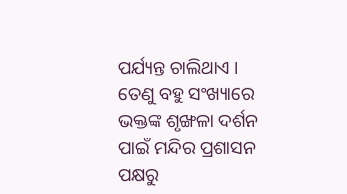ପର୍ଯ୍ୟନ୍ତ ଚାଲିଥାଏ । ତେଣୁ ବହୁ ସଂଖ୍ୟାରେ ଭକ୍ତଙ୍କ ଶୃଙ୍ଖଳା ଦର୍ଶନ ପାଇଁ ମନ୍ଦିର ପ୍ରଶାସନ ପକ୍ଷରୁ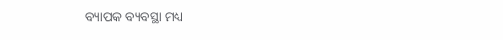ବ୍ୟାପକ ବ୍ୟବସ୍ଥା ମଧ୍ୟ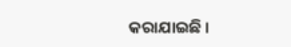କରାଯାଇଛି ।